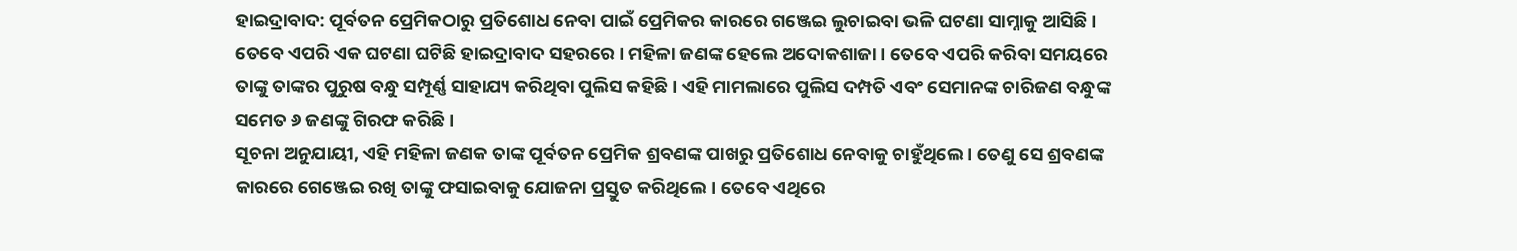ହାଇଦ୍ରାବାଦ: ପୂର୍ବତନ ପ୍ରେମିକଠାରୁ ପ୍ରତିଶୋଧ ନେବା ପାଇଁ ପ୍ରେମିକର କାରରେ ଗଞ୍ଜେଇ ଲୁଚାଇବା ଭଳି ଘଟଣା ସାମ୍ନାକୁ ଆସିଛି । ତେବେ ଏପରି ଏକ ଘଟଣା ଘଟିଛି ହାଇଦ୍ରାବାଦ ସହରରେ । ମହିଳା ଜଣଙ୍କ ହେଲେ ଅଦୋକଶାଜା । ତେବେ ଏପରି କରିବା ସମୟରେ ତାଙ୍କୁ ତାଙ୍କର ପୁରୁଷ ବନ୍ଧୁ ସମ୍ପୂର୍ଣ୍ଣ ସାହାଯ୍ୟ କରିଥିବା ପୁଲିସ କହିଛି । ଏହି ମାମଲାରେ ପୁଲିସ ଦମ୍ପତି ଏବଂ ସେମାନଙ୍କ ଚାରିଜଣ ବନ୍ଧୁଙ୍କ ସମେତ ୬ ଜଣଙ୍କୁ ଗିରଫ କରିଛି ।
ସୂଚନା ଅନୁଯାୟୀ, ଏହି ମହିଳା ଜଣକ ତାଙ୍କ ପୂର୍ବତନ ପ୍ରେମିକ ଶ୍ରବଣଙ୍କ ପାଖରୁ ପ୍ରତିଶୋଧ ନେବାକୁ ଚାହୁଁଥିଲେ । ତେଣୁ ସେ ଶ୍ରବଣଙ୍କ କାରରେ ଗେଞ୍ଜେଇ ରଖି ତାଙ୍କୁ ଫସାଇବାକୁ ଯୋଜନା ପ୍ରସ୍ତୁତ କରିଥିଲେ। ତେବେ ଏଥିରେ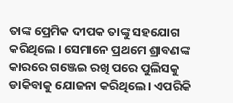ତାଙ୍କ ପ୍ରେମିକ ଦୀପକ ତାଙ୍କୁ ସହଯୋଗ କରିଥିଲେ । ସେମାନେ ପ୍ରଥମେ ଶ୍ରାବଣଙ୍କ କାରରେ ଗଞ୍ଜେଇ ରଖି ପରେ ପୁଲିସକୁ ଡାକିବାକୁ ଯୋଜନା କରିଥିଲେ। ଏପରିକି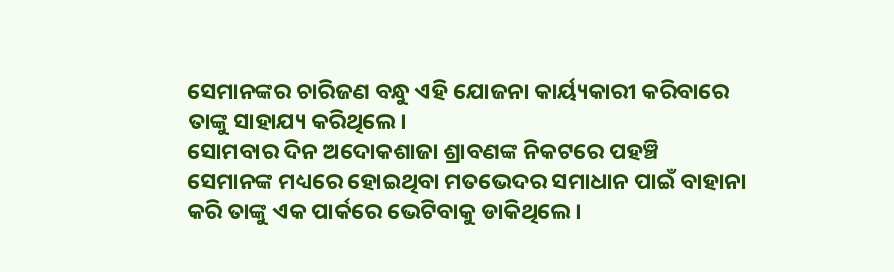ସେମାନଙ୍କର ଚାରିଜଣ ବନ୍ଧୁ ଏହି ଯୋଜନା କାର୍ୟ୍ୟକାରୀ କରିବାରେ ତାଙ୍କୁ ସାହାଯ୍ୟ କରିଥିଲେ।
ସୋମବାର ଦିନ ଅଦୋକଶାଜା ଶ୍ରାବଣଙ୍କ ନିକଟରେ ପହଞ୍ଚି ସେମାନଙ୍କ ମଧ୍ୟରେ ହୋଇଥିବା ମତଭେଦର ସମାଧାନ ପାଇଁ ବାହାନା କରି ତାଙ୍କୁ ଏକ ପାର୍କରେ ଭେଟିବାକୁ ଡାକିଥିଲେ ।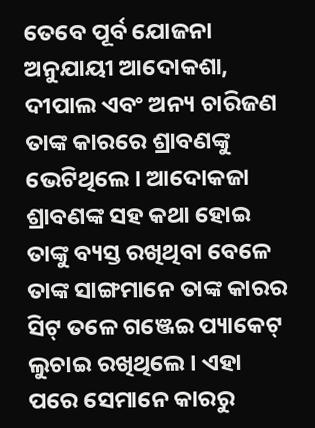ତେବେ ପୂର୍ବ ଯୋଜନା ଅନୁଯାୟୀ ଆଦୋକଶା, ଦୀପାଲ ଏବଂ ଅନ୍ୟ ଚାରିଜଣ ତାଙ୍କ କାରରେ ଶ୍ରାବଣଙ୍କୁ ଭେଟିଥିଲେ। ଆଦୋକଜା ଶ୍ରାବଣଙ୍କ ସହ କଥା ହୋଇ ତାଙ୍କୁ ବ୍ୟସ୍ତ ରଖିଥିବା ବେଳେ ତାଙ୍କ ସାଙ୍ଗମାନେ ତାଙ୍କ କାରର ସିଟ୍ ତଳେ ଗଞ୍ଜେଇ ପ୍ୟାକେଟ୍ ଲୁଚାଇ ରଖିଥିଲେ। ଏହା ପରେ ସେମାନେ କାରରୁ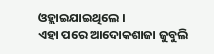ଓହ୍ଲାଇଯାଇଥିଲେ ।
ଏହା ପରେ ଆଦୋକଶାଜା ଜୁବୁଲି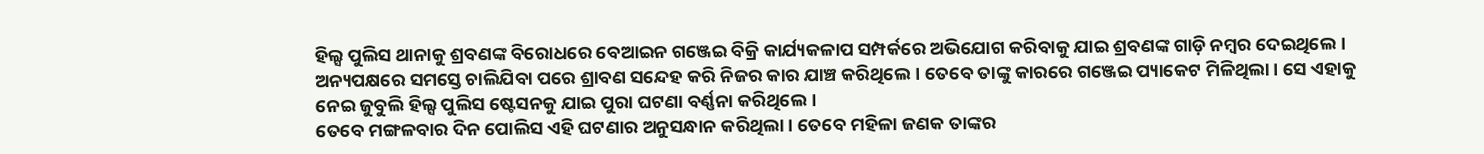ହିଲ୍ସ ପୁଲିସ ଥାନାକୁ ଶ୍ରବଣଙ୍କ ବିରୋଧରେ ବେଆଇନ ଗଞ୍ଜେଇ ବିକ୍ରି କାର୍ଯ୍ୟକଳାପ ସମ୍ପର୍କରେ ଅଭିଯୋଗ କରିବାକୁ ଯାଇ ଶ୍ରବଣଙ୍କ ଗାଡ଼ି ନମ୍ବର ଦେଇଥିଲେ । ଅନ୍ୟପକ୍ଷରେ ସମସ୍ତେ ଚାଲିଯିବା ପରେ ଶ୍ରାବଣ ସନ୍ଦେହ କରି ନିଜର କାର ଯାଞ୍ଚ କରିଥିଲେ। ତେବେ ତାଙ୍କୁ କାରରେ ଗଞ୍ଜେଇ ପ୍ୟାକେଟ ମିଳିଥିଲା । ସେ ଏହାକୁ ନେଇ ଜୁବୁଲି ହିଲ୍ସ ପୁଲିସ ଷ୍ଟେସନକୁ ଯାଇ ପୁରା ଘଟଣା ବର୍ଣ୍ଣନା କରିଥିଲେ।
ତେବେ ମଙ୍ଗଳବାର ଦିନ ପୋଲିସ ଏହି ଘଟଣାର ଅନୁସନ୍ଧାନ କରିଥିଲା । ତେବେ ମହିଳା ଜଣକ ତାଙ୍କର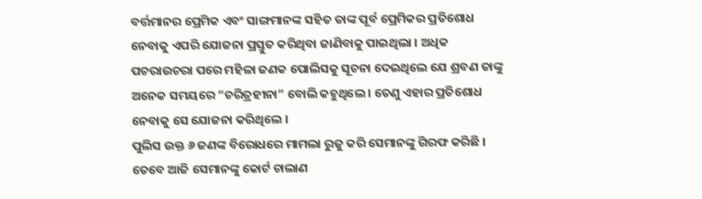ବର୍ତ୍ତମାନର ପ୍ରେମିକ ଏବଂ ସାଙ୍ଗମାନଙ୍କ ସହିତ ତାଙ୍କ ପୂର୍ବ ପ୍ରେମିକର ପ୍ରତିଶୋଧ ନେବାକୁ ଏପରି ଯୋଜନା ପ୍ରସ୍ତୁତ କରିଥିବା ଜାଣିବାକୁ ପାଇଥିଲା । ଅଧିକ ପଚରାଉଚରା ପରେ ମହିଳା ଜଣକ ପୋଲିସକୁ ସୂଚନା ଦେଇଥିଲେ ଯେ ଶ୍ରବଣ ତାଙ୍କୁ ଅନେକ ସମୟରେ “ଚରିତ୍ରହୀନା” ବୋଲି କହୁଥିଲେ । ତେଣୁ ଏହାର ପ୍ରତିଶୋଧ ନେବାକୁ ସେ ଯୋଜନା କରିଥିଲେ ।
ପୁଲିସ ଉକ୍ତ ୬ ଜଣଙ୍କ ବିରୋଧରେ ମାମଲା ରୁଜୁ କରି ସେମାନଙ୍କୁ ଗିରଫ କରିଛି । ତେବେ ଆଜି ସେମାନଙ୍କୁ କୋର୍ଟ ଚାଲାଣ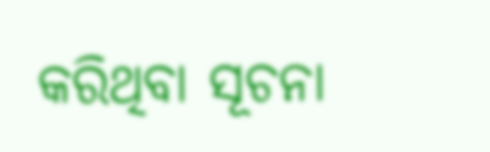କରିଥିବା ସୂଚନା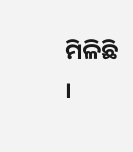ମିଳିଛି ।